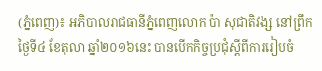(ភ្នំពេញ)៖ អភិបាលរាជធានីភ្នំពេញលោក ប៉ា សុជាតិវង្ស នៅព្រឹកថ្ងៃទី៤ ខែតុលា ឆ្នាំ២០១៦នេះ បានបើកកិច្ចប្រជុំស្តីពីការរៀបចំ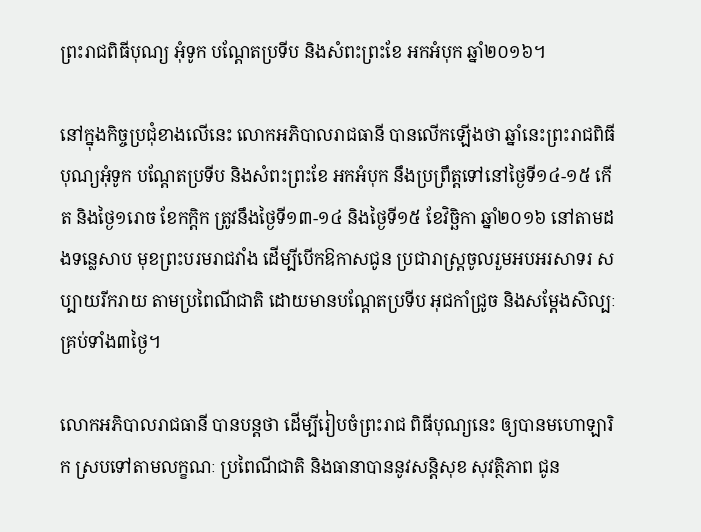ព្រះរាជពិធីបុណ្យ អុំទូក បណ្តែតប្រទីប និងសំពះព្រះខែ អកអំបុក ឆ្នាំ២០១៦។

នៅក្នុងកិច្ចប្រជុំខាងលើនេះ លោកអភិបាលរាជធានី បានលើកឡើងថា ឆ្នាំនេះព្រះរាជពិធីបុណ្យអុំទូក បណ្តែតប្រទីប និងសំពះព្រះខែ អកអំបុក នឹងប្រព្រឹត្តទៅនៅថ្ងៃទី១៤-១៥ កើត និងថ្ងៃ១រោច ខែកក្តិក ត្រូវនឹងថ្ងៃទី១៣-១៤ និងថ្ងៃទី១៥ ខែវិច្ឆិកា ឆ្នាំ២០១៦ នៅតាមដងទន្លេសាប មុខព្រះបរមរាជវាំង ដើម្បីបើកឱកាសជូន ប្រជារាស្ត្រចូលរួមអបអរសាទរ សប្បាយរីករាយ តាមប្រពៃណីជាតិ ដោយមានបណ្តែតប្រទីប អុជកាំជ្រូច និងសម្តែងសិល្បៈ គ្រប់ទាំង៣ថ្ងៃ។

លោកអភិបាលរាជធានី បានបន្តថា ដើម្បីរៀបចំព្រះរាជ ពិធីបុណ្យនេះ ឲ្យបានមហោឡារិក ស្របទៅតាមលក្ខណៈ ប្រពៃណីជាតិ និងធានាបាននូវសន្តិសុខ សុវត្ថិភាព ជូន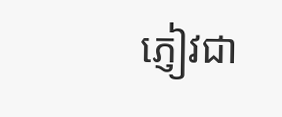ភ្ញៀវជា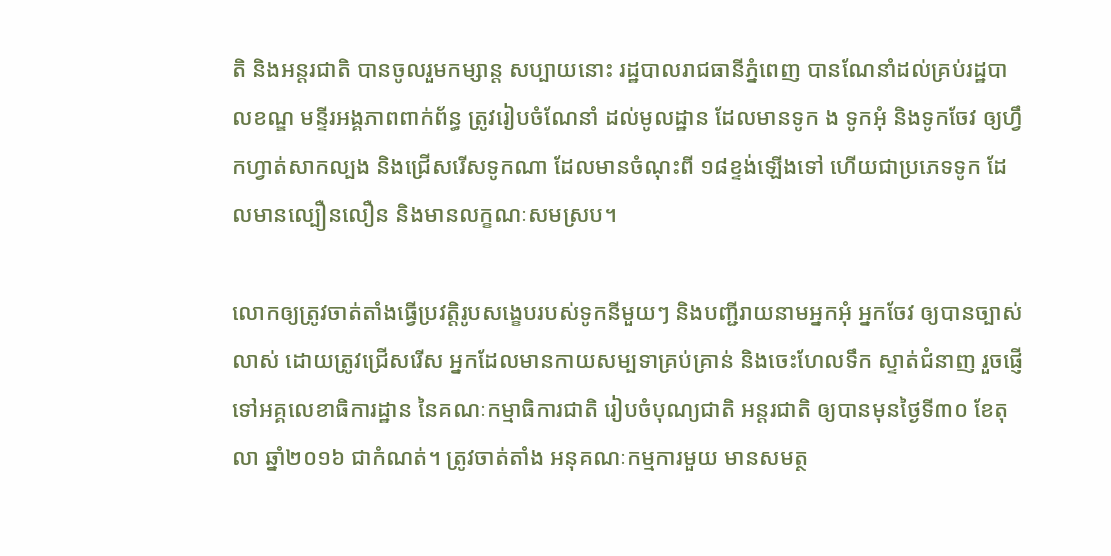តិ និងអន្តរជាតិ បានចូលរួមកម្សាន្ត សប្បាយនោះ រដ្ឋបាលរាជធានីភ្នំពេញ បានណែនាំដល់គ្រប់រដ្ឋបាលខណ្ឌ មន្ទីរអង្គភាពពាក់ព័ន្ធ ត្រូវរៀបចំណែនាំ ដល់មូលដ្ឋាន ដែលមានទូក ង ទូកអុំ និងទូកចែវ ឲ្យហ្វឹកហ្វាត់សាកល្បង និងជ្រើសរើសទូកណា ដែលមានចំណុះពី ១៨ខ្ទង់ឡើងទៅ ហើយជាប្រភេទទូក ដែលមានល្បឿនលឿន និងមានលក្ខណៈសមស្រប។

លោកឲ្យត្រូវចាត់តាំងធ្វើប្រវត្តិរូបសង្ខេបរបស់ទូកនីមួយៗ និងបញ្ជីរាយនាមអ្នកអុំ អ្នកចែវ ឲ្យបានច្បាស់លាស់ ដោយត្រូវជ្រើសរើស អ្នកដែលមានកាយសម្បទាគ្រប់គ្រាន់ និងចេះហែលទឹក ស្ទាត់ជំនាញ រួចផ្ញើទៅអគ្គលេខាធិការដ្ឋាន នៃគណៈកម្មាធិការជាតិ រៀបចំបុណ្យជាតិ អន្តរជាតិ ឲ្យបានមុនថ្ងៃទី៣០ ខែតុលា ឆ្នាំ២០១៦ ជាកំណត់។ ត្រូវចាត់តាំង អនុគណៈកម្មការមួយ មានសមត្ថ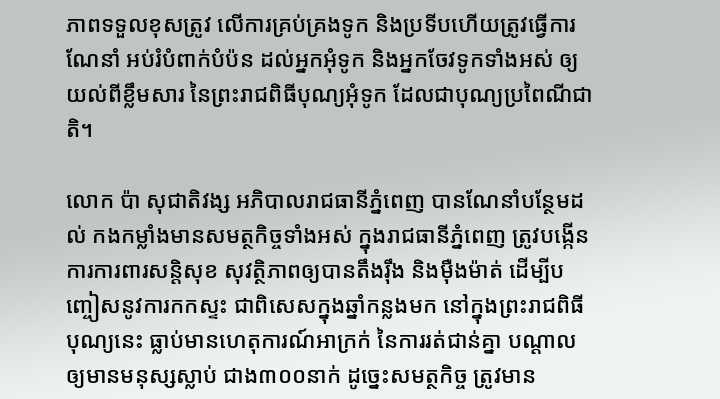ភាពទទួលខុសត្រូវ លើការគ្រប់គ្រងទូក និងប្រទីបហើយត្រូវធ្វើការណែនាំ អប់រំបំពាក់បំប៉ន ដល់អ្នកអុំទូក និងអ្នកចែវទូកទាំងអស់ ឲ្យយល់ពីខ្លឹមសារ នៃព្រះរាជពិធីបុណ្យអុំទូក ដែលជាបុណ្យប្រពៃណីជាតិ។

លោក ប៉ា សុជាតិវង្ស អភិបាលរាជធានីភ្នំពេញ បានណែនាំបន្ថែមដល់ កងកម្លាំងមានសមត្ថកិច្ចទាំងអស់ ក្នុងរាជធានីភ្នំពេញ ត្រូវបង្កើនការការពារសន្តិសុខ សុវត្ថិភាពឲ្យបានតឹងរ៉ឹង និងម៉ឺងម៉ាត់ ដើម្បីបញ្ចៀសនូវការកកស្ទះ ជាពិសេសក្នុងឆ្នាំកន្លងមក នៅក្នុងព្រះរាជពិធីបុណ្យនេះ ធ្លាប់មានហេតុការណ៍អាក្រក់ នៃការរត់ជាន់គ្នា បណ្តាលឲ្យមានមនុស្សស្លាប់ ជាង៣០០នាក់ ដូច្នេះសមត្ថកិច្ច ត្រូវមាន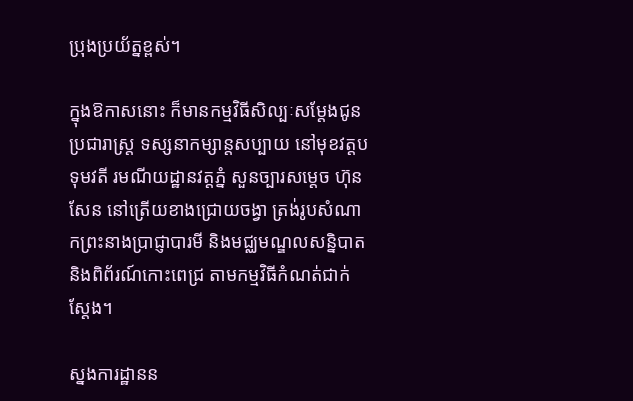ប្រុងប្រយ័ត្នខ្ពស់។

ក្នុងឱកាសនោះ ក៏មានកម្មវិធីសិល្បៈសម្តែងជូនប្រជារាស្ត្រ ទស្សនាកម្សាន្តសប្បាយ នៅមុខវត្តបទុមវតី រមណីយដ្ឋានវត្តភ្នំ សួនច្បារសម្តេច ហ៊ុនសែន នៅត្រើយខាងជ្រោយចង្វា ត្រង់រូបសំណាកព្រះនាងប្រាជ្ញាបារមី និងមជ្ឈមណ្ឌលសន្និបាត និងពិព័រណ៍កោះពេជ្រ តាមកម្មវិធីកំណត់ជាក់ស្តែង។

ស្នងការដ្ឋានន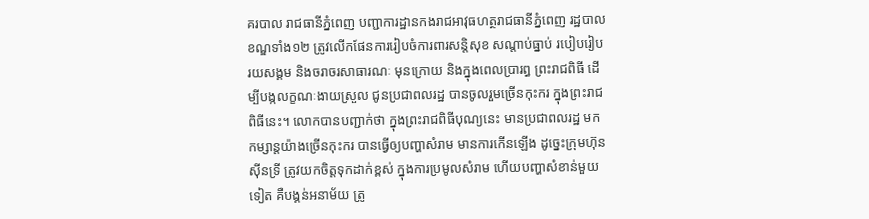គរបាល រាជធានីភ្នំពេញ បញ្ជាការដ្ឋានកងរាជអាវុធហត្ថរាជធានីភ្នំពេញ រដ្ឋបាលខណ្ឌទាំង១២ ត្រូវលើកផែនការរៀបចំការពារសន្តិសុខ សណ្តាប់ធ្នាប់ របៀបរៀបរយសង្គម និងចរាចរសាធារណៈ មុនក្រោយ និងក្នុងពេលប្រារព្ធ ព្រះរាជពិធី ដើម្បីបង្កលក្ខណៈងាយស្រួល ជូនប្រជាពលរដ្ឋ បានចូលរួមច្រើនកុះករ ក្នុងព្រះរាជពិធីនេះ។ លោកបានបញ្ជាក់ថា ក្នុងព្រះរាជពិធីបុណ្យនេះ មានប្រជាពលរដ្ឋ មកកម្សាន្តយ៉ាងច្រើនកុះករ បានធ្វើឲ្យបញ្ហាសំរាម មានការកើនឡើង ដូច្នេះក្រុមហ៊ុនស៊ីនទ្រី ត្រូវយកចិត្តទុកដាក់ខ្ពស់ ក្នុងការប្រមូលសំរាម ហើយបញ្ហាសំខាន់មួយទៀត គឺបង្គន់អនាម័យ ត្រូ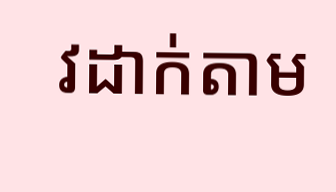វដាក់តាម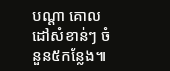បណ្តា គោលដៅសំខាន់ៗ ចំនួន៥កន្លែង៕